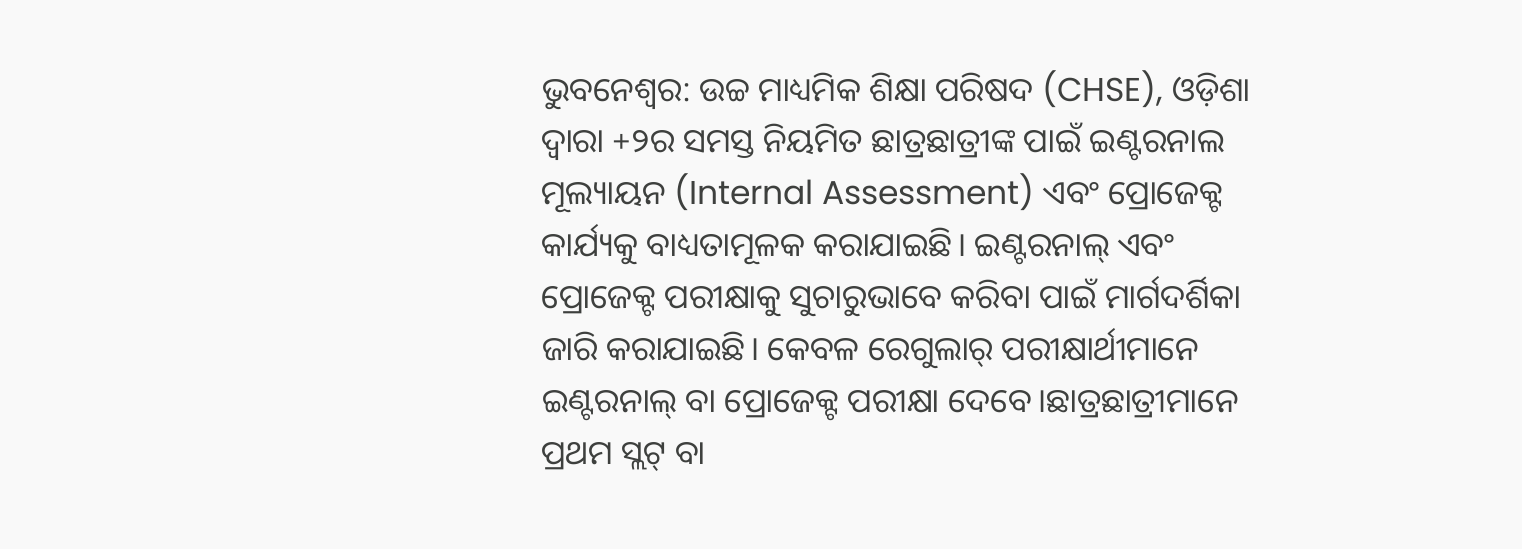ଭୁବନେଶ୍ବର: ଉଚ୍ଚ ମାଧ୍ୟମିକ ଶିକ୍ଷା ପରିଷଦ (CHSE), ଓଡ଼ିଶା ଦ୍ୱାରା +୨ର ସମସ୍ତ ନିୟମିତ ଛାତ୍ରଛାତ୍ରୀଙ୍କ ପାଇଁ ଇଣ୍ଟରନାଲ ମୂଲ୍ୟାୟନ (Internal Assessment) ଏବଂ ପ୍ରୋଜେକ୍ଟ କାର୍ଯ୍ୟକୁ ବାଧ୍ୟତାମୂଳକ କରାଯାଇଛି। ଇଣ୍ଟରନାଲ୍ ଏବଂ ପ୍ରୋଜେକ୍ଟ ପରୀକ୍ଷାକୁ ସୁଚାରୁଭାବେ କରିବା ପାଇଁ ମାର୍ଗଦର୍ଶିକା ଜାରି କରାଯାଇଛି। କେବଳ ରେଗୁଲାର୍ ପରୀକ୍ଷାର୍ଥୀମାନେ ଇଣ୍ଟରନାଲ୍ ବା ପ୍ରୋଜେକ୍ଟ ପରୀକ୍ଷା ଦେବେ।ଛାତ୍ରଛାତ୍ରୀମାନେ ପ୍ରଥମ ସ୍ଲଟ୍ ବା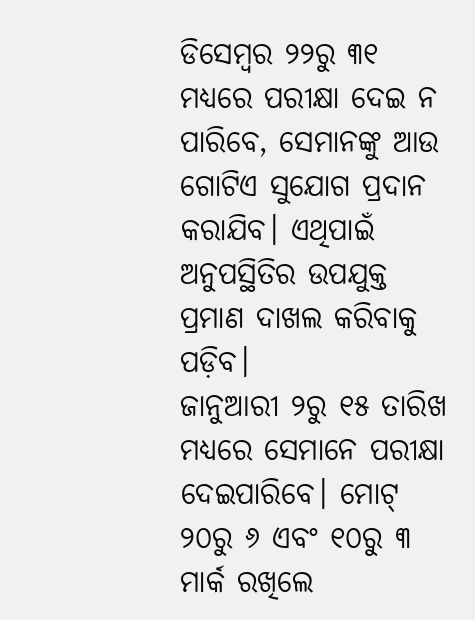ଡିସେମ୍ବର ୨୨ରୁ ୩୧ ମଧ୍ୟରେ ପରୀକ୍ଷା ଦେଇ ନ ପାରିବେ, ସେମାନଙ୍କୁ ଆଉ ଗୋଟିଏ ସୁଯୋଗ ପ୍ରଦାନ କରାଯିବ। ଏଥିପାଇଁ ଅନୁପସ୍ଥିତିର ଉପଯୁକ୍ତ ପ୍ରମାଣ ଦାଖଲ କରିବାକୁ ପଡ଼ିବ।
ଜାନୁଆରୀ ୨ରୁ ୧୫ ତାରିଖ ମଧ୍ୟରେ ସେମାନେ ପରୀକ୍ଷା ଦେଇପାରିବେ। ମୋଟ୍ ୨୦ରୁ ୬ ଏବଂ ୧୦ରୁ ୩ ମାର୍କ ରଖିଲେ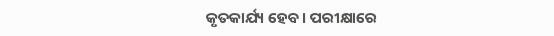କୃତକାର୍ଯ୍ୟ ହେବ। ପରୀକ୍ଷାରେ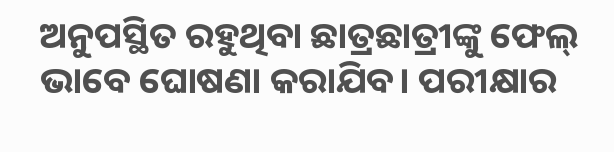ଅନୁପସ୍ଥିତ ରହୁଥିବା ଛାତ୍ରଛାତ୍ରୀଙ୍କୁ ଫେଲ୍ ଭାବେ ଘୋଷଣା କରାଯିବ। ପରୀକ୍ଷାର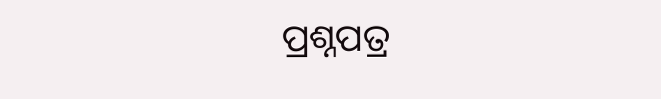ପ୍ରଶ୍ନପତ୍ର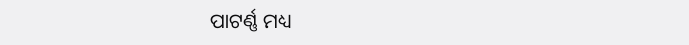ପାଟର୍ଣ୍ଣ ମଧ୍ୟ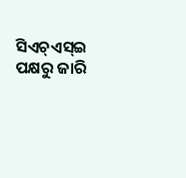ସିଏଚ୍ଏସ୍ଇ ପକ୍ଷରୁ ଜାରି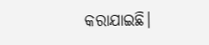କରାଯାଇଛି।